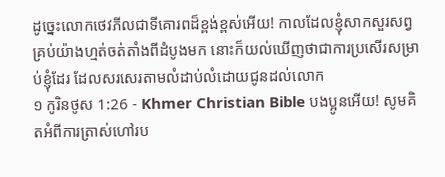ដូច្នេះលោកថេវភីលជាទីគោរពដ៏ខ្ពង់ខ្ពស់អើយ! កាលដែលខ្ញុំសាកសួរសព្វគ្រប់យ៉ាងហ្មត់ចត់តាំងពីដំបូងមក នោះក៏យល់ឃើញថាជាការប្រសើរសម្រាប់ខ្ញុំដែរ ដែលសរសេរតាមលំដាប់លំដោយជូនដល់លោក
១ កូរិនថូស 1:26 - Khmer Christian Bible បងប្អូនអើយ! សូមគិតអំពីការត្រាស់ហៅរប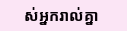ស់អ្នករាល់គ្នា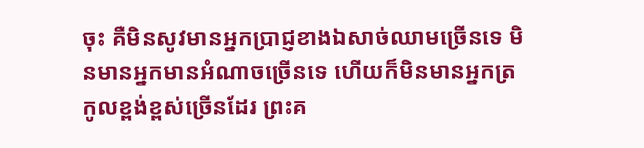ចុះ គឺមិនសូវមានអ្នកប្រាជ្ញខាងឯសាច់ឈាមច្រើនទេ មិនមានអ្នកមានអំណាចច្រើនទេ ហើយក៏មិនមានអ្នកត្រកូលខ្ពង់ខ្ពស់ច្រើនដែរ ព្រះគ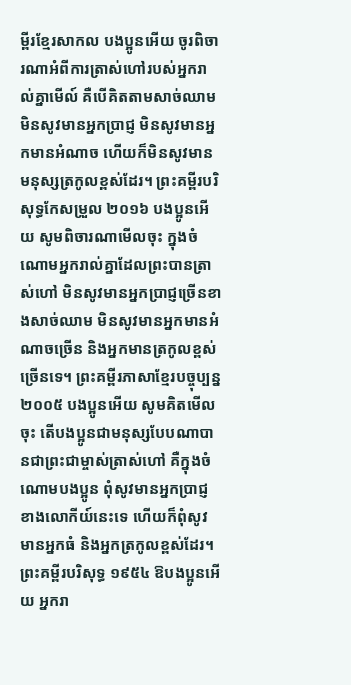ម្ពីរខ្មែរសាកល បងប្អូនអើយ ចូរពិចារណាអំពីការត្រាស់ហៅរបស់អ្នករាល់គ្នាមើល៍ គឺបើគិតតាមសាច់ឈាម មិនសូវមានអ្នកប្រាជ្ញ មិនសូវមានអ្នកមានអំណាច ហើយក៏មិនសូវមានមនុស្សត្រកូលខ្ពស់ដែរ។ ព្រះគម្ពីរបរិសុទ្ធកែសម្រួល ២០១៦ បងប្អូនអើយ សូមពិចារណាមើលចុះ ក្នុងចំណោមអ្នករាល់គ្នាដែលព្រះបានត្រាស់ហៅ មិនសូវមានអ្នកប្រាជ្ញច្រើនខាងសាច់ឈាម មិនសូវមានអ្នកមានអំណាចច្រើន និងអ្នកមានត្រកូលខ្ពស់ច្រើនទេ។ ព្រះគម្ពីរភាសាខ្មែរបច្ចុប្បន្ន ២០០៥ បងប្អូនអើយ សូមគិតមើលចុះ តើបងប្អូនជាមនុស្សបែបណាបានជាព្រះជាម្ចាស់ត្រាស់ហៅ គឺក្នុងចំណោមបងប្អូន ពុំសូវមានអ្នកប្រាជ្ញខាងលោកីយ៍នេះទេ ហើយក៏ពុំសូវមានអ្នកធំ និងអ្នកត្រកូលខ្ពស់ដែរ។ ព្រះគម្ពីរបរិសុទ្ធ ១៩៥៤ ឱបងប្អូនអើយ អ្នករា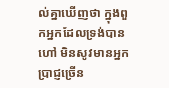ល់គ្នាឃើញថា ក្នុងពួកអ្នកដែលទ្រង់បានហៅ មិនសូវមានអ្នកប្រាជ្ញច្រើន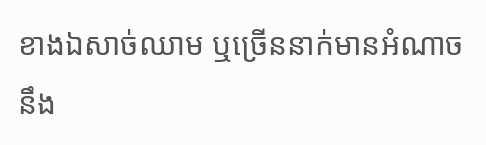ខាងឯសាច់ឈាម ឬច្រើននាក់មានអំណាច នឹង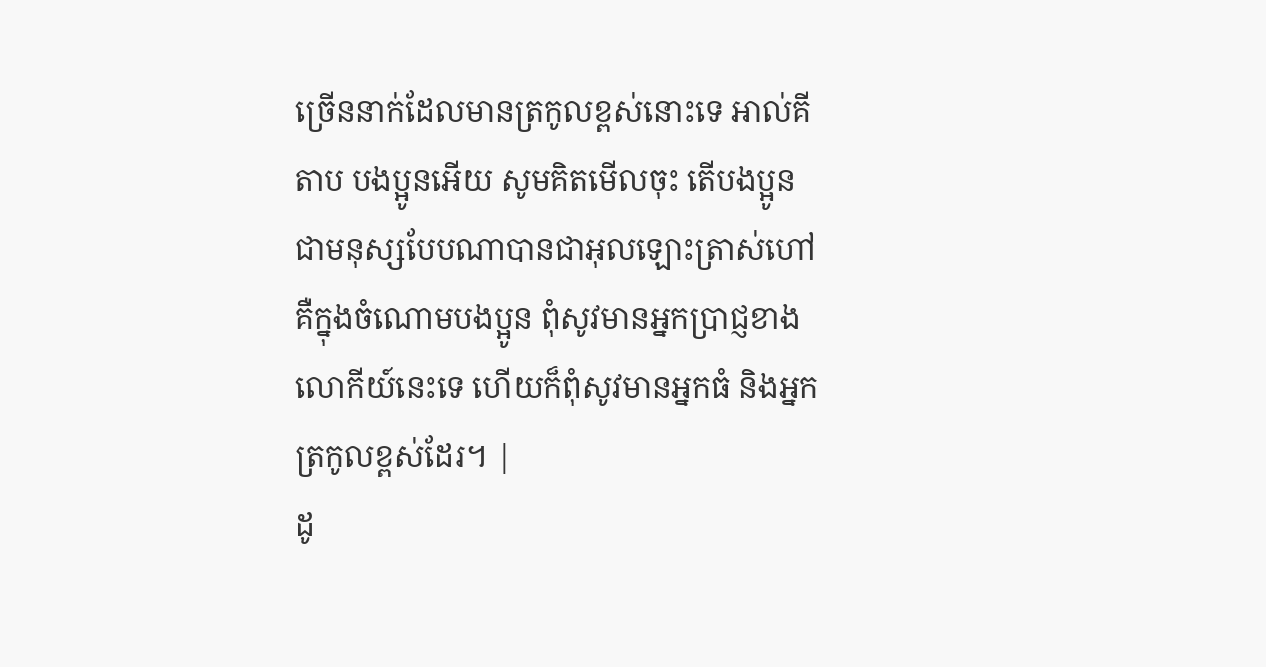ច្រើននាក់ដែលមានត្រកូលខ្ពស់នោះទេ អាល់គីតាប បងប្អូនអើយ សូមគិតមើលចុះ តើបងប្អូនជាមនុស្សបែបណាបានជាអុលឡោះត្រាស់ហៅ គឺក្នុងចំណោមបងប្អូន ពុំសូវមានអ្នកប្រាជ្ញខាងលោកីយ៍នេះទេ ហើយក៏ពុំសូវមានអ្នកធំ និងអ្នកត្រកូលខ្ពស់ដែរ។ |
ដូ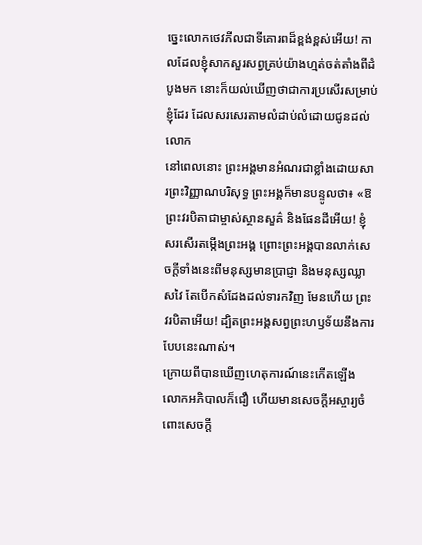ច្នេះលោកថេវភីលជាទីគោរពដ៏ខ្ពង់ខ្ពស់អើយ! កាលដែលខ្ញុំសាកសួរសព្វគ្រប់យ៉ាងហ្មត់ចត់តាំងពីដំបូងមក នោះក៏យល់ឃើញថាជាការប្រសើរសម្រាប់ខ្ញុំដែរ ដែលសរសេរតាមលំដាប់លំដោយជូនដល់លោក
នៅពេលនោះ ព្រះអង្គមានអំណរជាខ្លាំងដោយសារព្រះវិញ្ញាណបរិសុទ្ធ ព្រះអង្គក៏មានបន្ទូលថា៖ «ឱ ព្រះវរបិតាជាម្ចាស់ស្ថានសួគ៌ និងផែនដីអើយ! ខ្ញុំសរសើរតម្កើងព្រះអង្គ ព្រោះព្រះអង្គបានលាក់សេចក្ដីទាំងនេះពីមនុស្សមានប្រាជ្ញា និងមនុស្សឈ្លាសវៃ តែបើកសំដែងដល់ទារកវិញ មែនហើយ ព្រះវរបិតាអើយ! ដ្បិតព្រះអង្គសព្វព្រះហឫទ័យនឹងការបែបនេះណាស់។
ក្រោយពីបានឃើញហេតុការណ៍នេះកើតឡើង លោកអភិបាលក៏ជឿ ហើយមានសេចក្ដីអស្ចារ្យចំពោះសេចក្ដី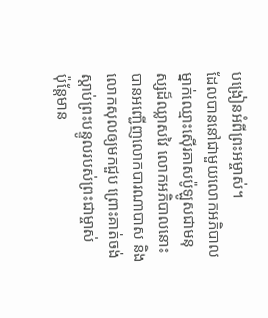បង្រៀនអំពីព្រះអម្ចាស់។
ដែលបាននៅជាមួយលោកអភិបាលម្នាក់ឈ្មោះស៊ើរគាសប៉ូឡូសជាមនុស្សដ៏ឈ្លាសវៃ លោកអភិបាលនោះបានអញ្ជើញលោកបារណាបាស និងលោកសុលឲ្យមកជួប ព្រោះគាត់ចង់ស្ដាប់ព្រះបន្ទូលរបស់ព្រះជាម្ចាស់
ប៉ុន្ដែមាន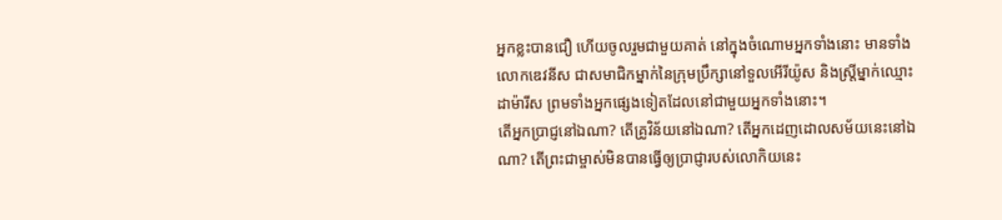អ្នកខ្លះបានជឿ ហើយចូលរួមជាមួយគាត់ នៅក្នុងចំណោមអ្នកទាំងនោះ មានទាំងលោកឌេវនីស ជាសមាជិកម្នាក់នៃក្រុមប្រឹក្សានៅទួលអើរីយ៉ូស និងស្ដ្រីម្នាក់ឈ្មោះដាម៉ារីស ព្រមទាំងអ្នកផ្សេងទៀតដែលនៅជាមួយអ្នកទាំងនោះ។
តើអ្នកប្រាជ្ញនៅឯណា? តើគ្រូវិន័យនៅឯណា? តើអ្នកដេញដោលសម័យនេះនៅឯណា? តើព្រះជាម្ចាស់មិនបានធ្វើឲ្យប្រាជ្ញារបស់លោកិយនេះ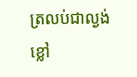ត្រលប់ជាល្ងង់ខ្លៅ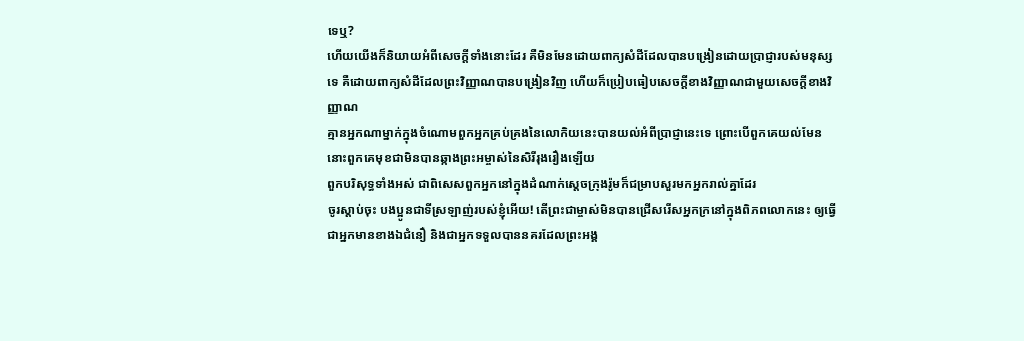ទេឬ?
ហើយយើងក៏និយាយអំពីសេចក្ដីទាំងនោះដែរ គឺមិនមែនដោយពាក្យសំដីដែលបានបង្រៀនដោយប្រាជ្ញារបស់មនុស្សទេ គឺដោយពាក្យសំដីដែលព្រះវិញ្ញាណបានបង្រៀនវិញ ហើយក៏ប្រៀបធៀបសេចក្ដីខាងវិញ្ញាណជាមួយសេចក្ដីខាងវិញ្ញាណ
គ្មានអ្នកណាម្នាក់ក្នុងចំណោមពួកអ្នកគ្រប់គ្រងនៃលោកិយនេះបានយល់អំពីប្រាជ្ញានេះទេ ព្រោះបើពួកគេយល់មែន នោះពួកគេមុខជាមិនបានឆ្កាងព្រះអម្ចាស់នៃសិរីរុងរឿងឡើយ
ពួកបរិសុទ្ធទាំងអស់ ជាពិសេសពួកអ្នកនៅក្នុងដំណាក់ស្ដេចក្រុងរ៉ូមក៏ជម្រាបសួរមកអ្នករាល់គ្នាដែរ
ចូរស្ដាប់ចុះ បងប្អូនជាទីស្រឡាញ់របស់ខ្ញុំអើយ! តើព្រះជាម្ចាស់មិនបានជ្រើសរើសអ្នកក្រនៅក្នុងពិភពលោកនេះ ឲ្យធ្វើជាអ្នកមានខាងឯជំនឿ និងជាអ្នកទទួលបាននគរដែលព្រះអង្គ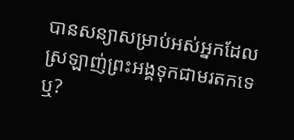បានសន្យាសម្រាប់អស់អ្នកដែលស្រឡាញ់ព្រះអង្គទុកជាមរតកទេឬ?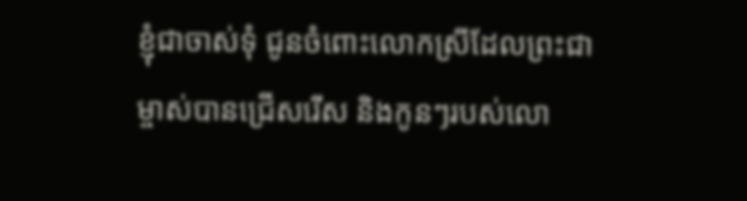ខ្ញុំជាចាស់ទុំ ជូនចំពោះលោកស្រីដែលព្រះជាម្ចាស់បានជ្រើសរើស និងកូនៗរបស់លោ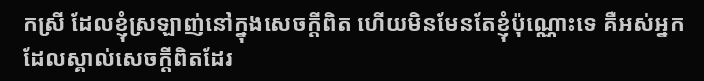កស្រី ដែលខ្ញុំស្រឡាញ់នៅក្នុងសេចក្ដីពិត ហើយមិនមែនតែខ្ញុំប៉ុណ្ណោះទេ គឺអស់អ្នកដែលស្គាល់សេចក្ដីពិតដែរ